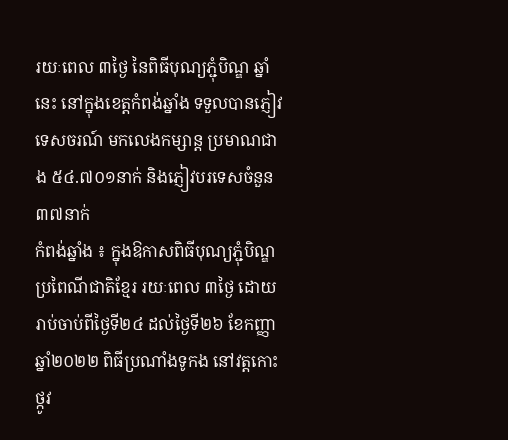រយៈពេល ៣ថ្ងៃ នៃពិធីបុណ្យភ្ជុំបិណ្ឌ ឆ្នាំនេះ នៅក្នុងខេត្តកំពង់ឆ្នាំង ទទួលបានភ្ញៀវទេសចរណ៍ មកលេងកម្សាន្ត ប្រមាណជាង ៥៤.៧០១នាក់ និងភ្ញៀវបរទេសចំនួន ៣៧នាក់
កំពង់ឆ្នាំង ៖ ក្នុងឱកាសពិធីបុណ្យភ្ជុំបិណ្ឌ ប្រពៃណីជាតិខ្មែរ រយៈពេល ៣ថ្ងៃ ដោយរាប់ចាប់ពីថ្ងៃទី២៤ ដល់ថ្ងៃទី២៦ ខែកញ្ញា ឆ្នាំ២០២២ ពិធីប្រណាំងទូកង នៅវត្តកោះថ្កូវ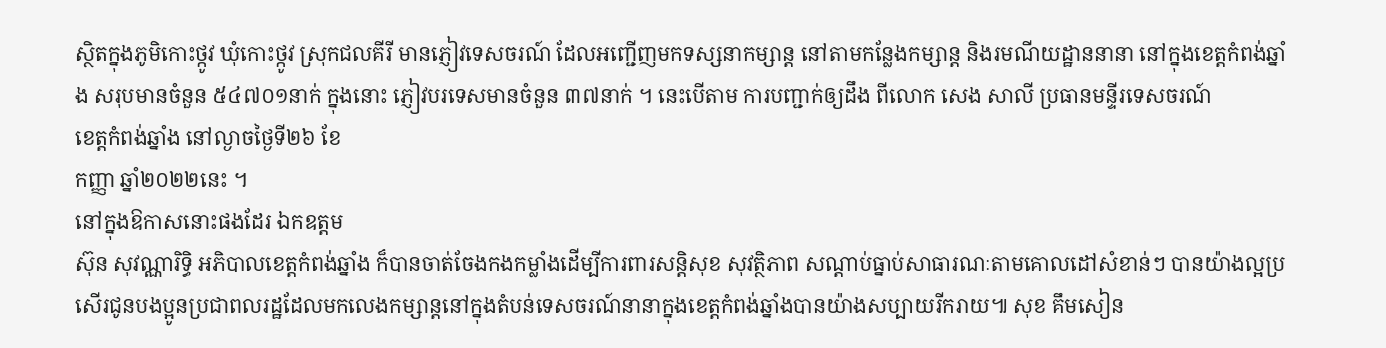ស្ថិតក្នុងភូមិកោះថ្កូវ ឃុំកោះថ្កូវ ស្រុកជលគីរី មានភ្ញៀវទេសចរណ៍ ដែលអញ្ជើញមកទស្សនាកម្សាន្ត នៅតាមកន្លែងកម្សាន្ត និងរមណីយដ្ឋាននានា នៅក្នុងខេត្តកំពង់ឆ្នាំង សរុបមានចំនួន ៥៤៧០១នាក់ ក្នុងនោះ ភ្ញៀវបរទេសមានចំនួន ៣៧នាក់ ។ នេះបើតាម ការបញ្ជាក់ឲ្យដឹង ពីលោក សេង សាលី ប្រធានមន្ទីរទេសចរណ៍
ខេត្តកំពង់ឆ្នាំង នៅល្ងាចថ្ងៃទី២៦ ខែ
កញ្ញា ឆ្នាំ២០២២នេះ ។
នៅក្នុងឱកាសនោះផងដែរ ឯកឧត្តម
ស៊ុន សុវណ្ណារិទ្ធិ អភិបាលខេត្តកំពង់ឆ្នាំង ក៏បានចាត់ចែងកងកម្លាំងដើម្បីការពារសន្តិសុខ សុវត្ថិភាព សណ្ដាប់ធ្នាប់សាធារណៈតាមគោលដៅសំខាន់ៗ បានយ៉ាងល្អប្រសើរជូនបងប្អូនប្រជាពលរដ្ឋដែលមកលេងកម្សាន្តនៅក្នុងតំបន់ទេសចរណ៍នានាក្នុងខេត្តកំពង់ឆ្នាំងបានយ៉ាងសប្បាយរីករាយ៕ សុខ គឹមសៀន